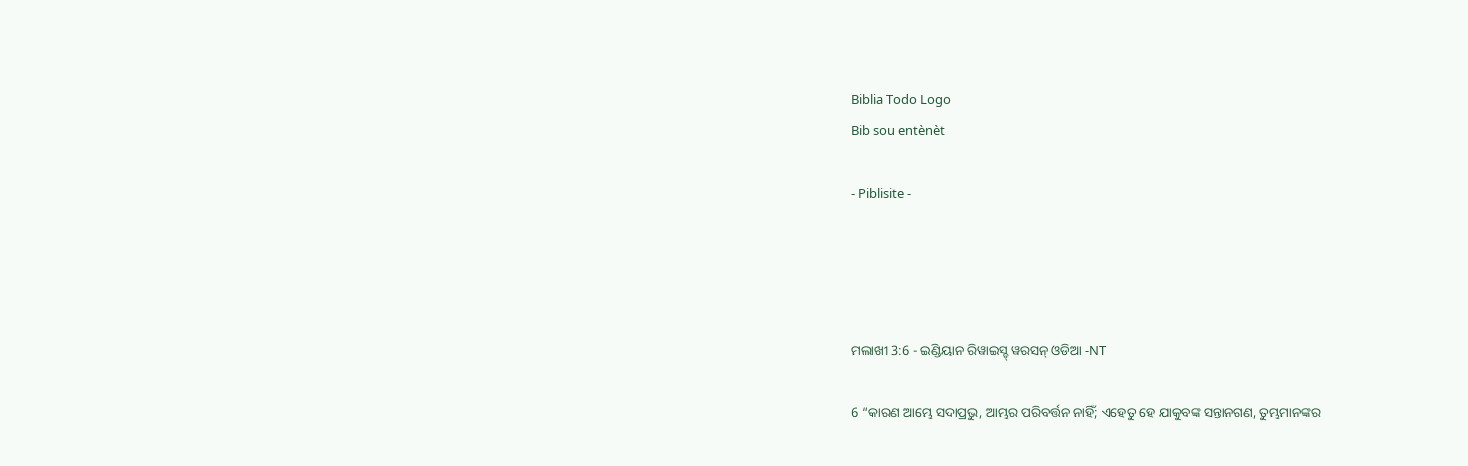Biblia Todo Logo
Bib sou entènèt

- Piblisite -




ମଲାଖୀ 3:6 - ଇଣ୍ଡିୟାନ ରିୱାଇସ୍ଡ୍ ୱରସନ୍ ଓଡିଆ -NT

6 “କାରଣ ଆମ୍ଭେ ସଦାପ୍ରଭୁ, ଆମ୍ଭର ପରିବର୍ତ୍ତନ ନାହିଁ; ଏହେତୁ ହେ ଯାକୁବଙ୍କ ସନ୍ତାନଗଣ, ତୁମ୍ଭମାନଙ୍କର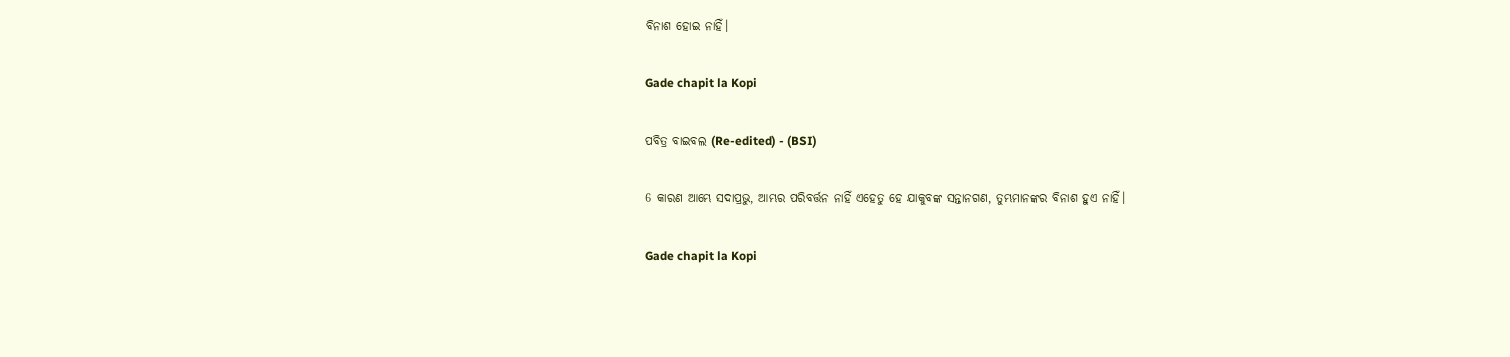ବିନାଶ ହୋଇ ନାହିଁ।

Gade chapit la Kopi

ପବିତ୍ର ବାଇବଲ (Re-edited) - (BSI)

6 କାରଣ ଆମ୍ଭେ ସଦାପ୍ରଭୁ, ଆମ୍ଭର ପରିବର୍ତ୍ତନ ନାହିଁ ଏହେତୁ ହେ ଯାକୁବଙ୍କ ସନ୍ତାନଗଣ, ତୁମ୍ଭମାନଙ୍କର ବିନାଶ ହୁଏ ନାହିଁ।

Gade chapit la Kopi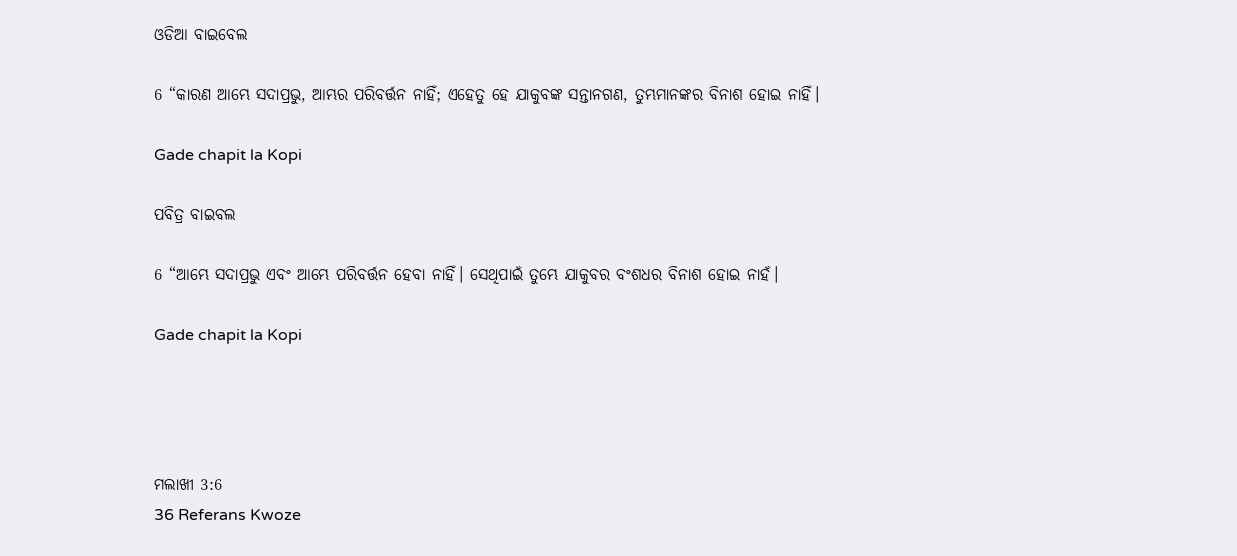ଓଡିଆ ବାଇବେଲ

6 “କାରଣ ଆମ୍ଭେ ସଦାପ୍ରଭୁ, ଆମ୍ଭର ପରିବର୍ତ୍ତନ ନାହିଁ; ଏହେତୁ ହେ ଯାକୁବଙ୍କ ସନ୍ତାନଗଣ, ତୁମ୍ଭମାନଙ୍କର ବିନାଶ ହୋଇ ନାହିଁ।

Gade chapit la Kopi

ପବିତ୍ର ବାଇବଲ

6 “ଆମ୍ଭେ ସଦାପ୍ରଭୁ ଏବଂ ଆମ୍ଭେ ପରିବର୍ତ୍ତନ ହେବା ନାହିଁ। ସେଥିପାଇଁ ତୁମ୍ଭେ ଯାକୁବର ବଂଶଧର ବିନାଶ ହୋଇ ନାହଁ।

Gade chapit la Kopi




ମଲାଖୀ 3:6
36 Referans Kwoze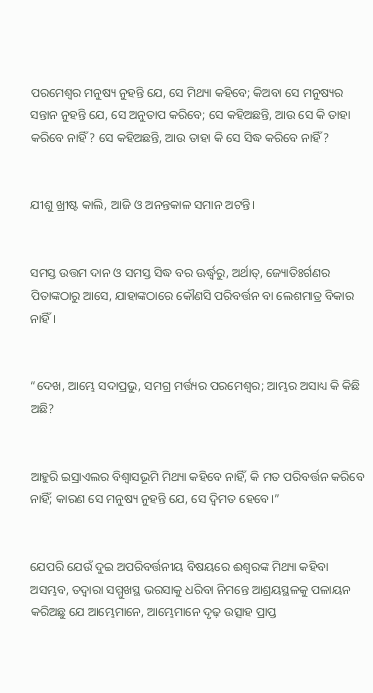ପରମେଶ୍ୱର ମନୁଷ୍ୟ ନୁହନ୍ତି ଯେ, ସେ ମିଥ୍ୟା କହିବେ; କିଅବା ସେ ମନୁଷ୍ୟର ସନ୍ତାନ ନୁହନ୍ତି ଯେ, ସେ ଅନୁତାପ କରିବେ; ସେ କହିଅଛନ୍ତି, ଆଉ ସେ କି ତାହା କରିବେ ନାହିଁ? ସେ କହିଅଛନ୍ତି, ଆଉ ତାହା କି ସେ ସିଦ୍ଧ କରିବେ ନାହିଁ?


ଯୀଶୁ ଖ୍ରୀଷ୍ଟ କାଲି, ଆଜି ଓ ଅନନ୍ତକାଳ ସମାନ ଅଟନ୍ତି।


ସମସ୍ତ ଉତ୍ତମ ଦାନ ଓ ସମସ୍ତ ସିଦ୍ଧ ବର ଊର୍ଦ୍ଧ୍ୱରୁ, ଅର୍ଥାତ୍‍, ଜ୍ୟୋତିଃର୍ଗଣର ପିତାଙ୍କଠାରୁ ଆସେ, ଯାହାଙ୍କଠାରେ କୌଣସି ପରିବର୍ତ୍ତନ ବା ଲେଶମାତ୍ର ବିକାର ନାହିଁ।


“ଦେଖ, ଆମ୍ଭେ ସଦାପ୍ରଭୁ, ସମଗ୍ର ମର୍ତ୍ତ୍ୟର ପରମେଶ୍ୱର; ଆମ୍ଭର ଅସାଧ୍ୟ କି କିଛି ଅଛି?


ଆହୁରି ଇସ୍ରାଏଲର ବିଶ୍ୱାସଭୂମି ମିଥ୍ୟା କହିବେ ନାହିଁ, କି ମତ ପରିବର୍ତ୍ତନ କରିବେ ନାହିଁ; କାରଣ ସେ ମନୁଷ୍ୟ ନୁହନ୍ତି ଯେ, ସେ ଦ୍ୱିମତ ହେବେ।”


ଯେପରି ଯେଉଁ ଦୁଇ ଅପରିବର୍ତ୍ତନୀୟ ବିଷୟରେ ଈଶ୍ବରଙ୍କ ମିଥ୍ୟା କହିବା ଅସମ୍ଭବ, ତଦ୍ୱାରା ସମ୍ମୁଖସ୍ଥ ଭରସାକୁ ଧରିବା ନିମନ୍ତେ ଆଶ୍ରୟସ୍ଥଳକୁ ପଳାୟନ କରିଅଛୁ ଯେ ଆମ୍ଭେମାନେ, ଆମ୍ଭେମାନେ ଦୃଢ଼ ଉତ୍ସାହ ପ୍ରାପ୍ତ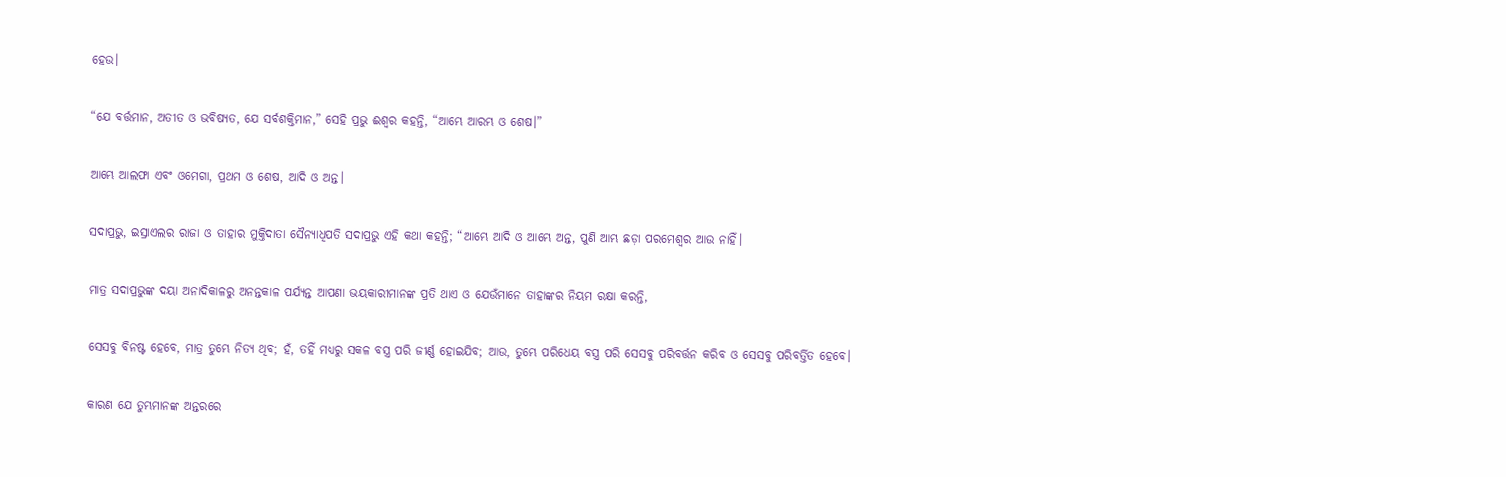ହେଉ।


“ଯେ ବର୍ତ୍ତମାନ, ଅତୀତ ଓ ଭବିଷ୍ୟତ, ଯେ ସର୍ବଶକ୍ତିମାନ,” ସେହି ପ୍ରଭୁ ଈଶ୍ବର କହନ୍ତି, “ଆମ୍ଭେ ଆରମ୍ଭ ଓ ଶେଷ।”


ଆମ୍ଭେ ଆଲଫା ଏବଂ ଓମେଗା, ପ୍ରଥମ ଓ ଶେଷ, ଆଦି ଓ ଅନ୍ତ।


ସଦାପ୍ରଭୁ, ଇସ୍ରାଏଲର ରାଜା ଓ ତାହାର ମୁକ୍ତିଦାତା ସୈନ୍ୟାଧିପତି ସଦାପ୍ରଭୁ ଏହି କଥା କହନ୍ତି; “ଆମ୍ଭେ ଆଦି ଓ ଆମ୍ଭେ ଅନ୍ତ, ପୁଣି ଆମ୍ଭ ଛଡ଼ା ପରମେଶ୍ୱର ଆଉ ନାହିଁ।


ମାତ୍ର ସଦାପ୍ରଭୁଙ୍କ ଦୟା ଅନାଦିକାଳରୁ ଅନନ୍ତକାଳ ପର୍ଯ୍ୟନ୍ତ ଆପଣା ଭୟକାରୀମାନଙ୍କ ପ୍ରତି ଥାଏ ଓ ଯେଉଁମାନେ ତାହାଙ୍କର ନିୟମ ରକ୍ଷା କରନ୍ତି,


ସେସବୁ ବିନଷ୍ଟ ହେବେ, ମାତ୍ର ତୁମ୍ଭେ ନିତ୍ୟ ଥିବ; ହଁ, ତହିଁ ମଧ୍ୟରୁ ସକଳ ବସ୍ତ୍ର ପରି ଜୀର୍ଣ୍ଣ ହୋଇଯିବ; ଆଉ, ତୁମ୍ଭେ ପରିଧେୟ ବସ୍ତ୍ର ପରି ସେସବୁ ପରିବର୍ତ୍ତନ କରିବ ଓ ସେସବୁ ପରିବର୍ତ୍ତିତ ହେବେ।


କାରଣ ଯେ ତୁମ୍ଭମାନଙ୍କ ଅନ୍ତରରେ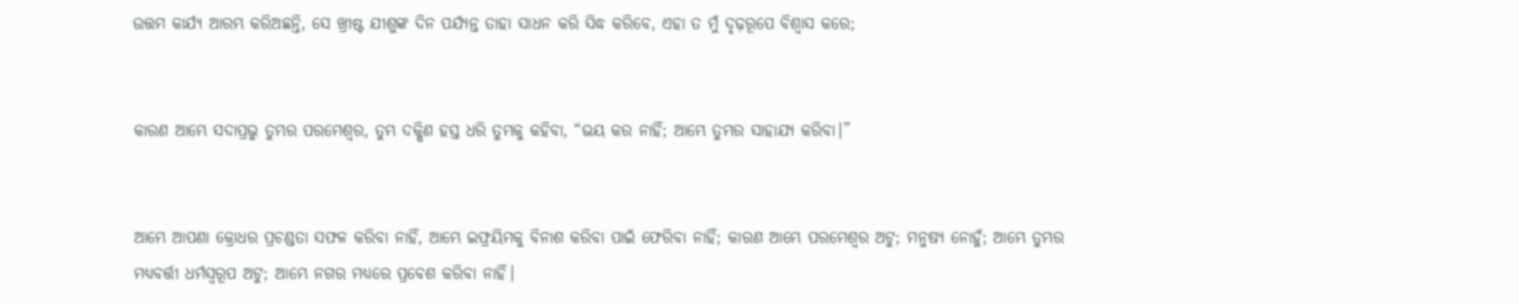ଉତ୍ତମ କାର୍ଯ୍ୟ ଆରମ୍ଭ କରିଅଛନ୍ତି, ସେ ଖ୍ରୀଷ୍ଟ ଯୀଶୁଙ୍କ ଦିନ ପର୍ଯ୍ୟନ୍ତ ତାହା ସାଧନ କରି ସିଦ୍ଧ କରିବେ, ଏହା ତ ମୁଁ ଦୃଢ଼ରୂପେ ବିଶ୍ୱାସ କରେ;


କାରଣ ଆମ୍ଭେ ସଦାପ୍ରଭୁ ତୁମ୍ଭର ପରମେଶ୍ୱର, ତୁମ୍ଭ ଦକ୍ଷିଣ ହସ୍ତ ଧରି ତୁମ୍ଭକୁ କହିବା, “ଭୟ କର ନାହିଁ; ଆମ୍ଭେ ତୁମ୍ଭର ସାହାଯ୍ୟ କରିବା।”


ଆମ୍ଭେ ଆପଣା କ୍ରୋଧର ପ୍ରଚଣ୍ଡତା ସଫଳ କରିବା ନାହିଁ, ଆମ୍ଭେ ଇଫ୍ରୟିମକୁ ବିନାଶ କରିବା ପାଇଁ ଫେରିବା ନାହିଁ; କାରଣ ଆମ୍ଭେ ପରମେଶ୍ୱର ଅଟୁ; ମନୁଷ୍ୟ ନୋହୁଁ; ଆମ୍ଭେ ତୁମ୍ଭର ମଧ୍ୟବର୍ତ୍ତୀ ଧର୍ମସ୍ୱରୂପ ଅଟୁ; ଆମ୍ଭେ ନଗର ମଧ୍ୟରେ ପ୍ରବେଶ କରିବା ନାହିଁ।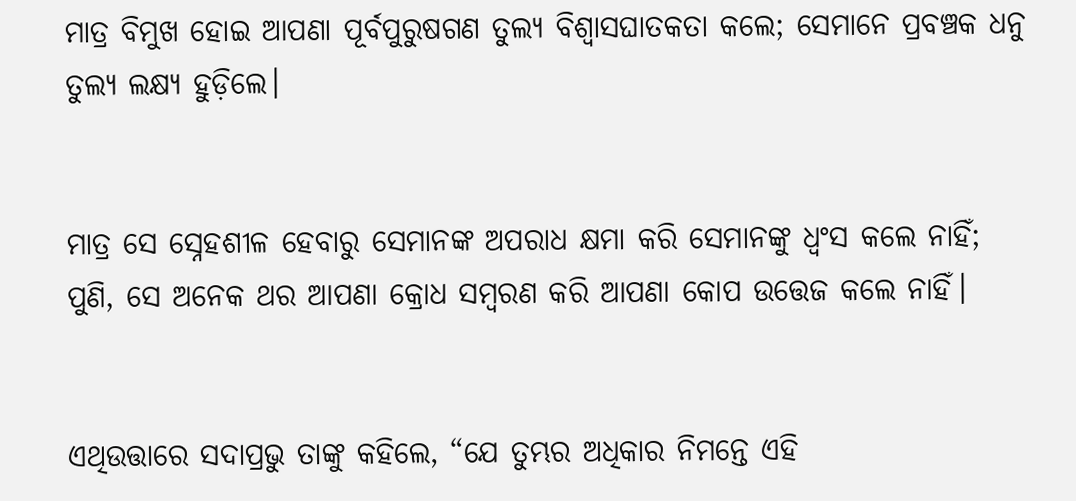ମାତ୍ର ବିମୁଖ ହୋଇ ଆପଣା ପୂର୍ବପୁରୁଷଗଣ ତୁଲ୍ୟ ବିଶ୍ୱାସଘାତକତା କଲେ; ସେମାନେ ପ୍ରବଞ୍ଚକ ଧନୁ ତୁଲ୍ୟ ଲକ୍ଷ୍ୟ ହୁଡ଼ିଲେ।


ମାତ୍ର ସେ ସ୍ନେହଶୀଳ ହେବାରୁ ସେମାନଙ୍କ ଅପରାଧ କ୍ଷମା କରି ସେମାନଙ୍କୁ ଧ୍ୱଂସ କଲେ ନାହିଁ; ପୁଣି, ସେ ଅନେକ ଥର ଆପଣା କ୍ରୋଧ ସମ୍ବରଣ କରି ଆପଣା କୋପ ଉତ୍ତେଜ କଲେ ନାହିଁ।


ଏଥିଉତ୍ତାରେ ସଦାପ୍ରଭୁ ତାଙ୍କୁ କହିଲେ, “ଯେ ତୁମ୍ଭର ଅଧିକାର ନିମନ୍ତେ ଏହି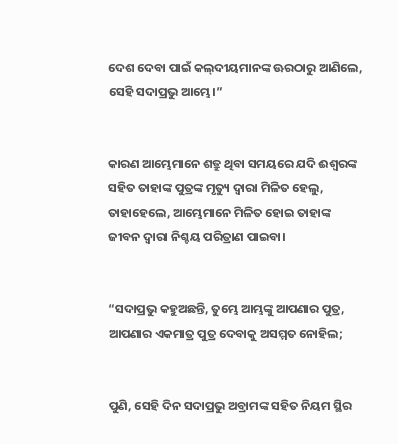ଦେଶ ଦେବା ପାଇଁ କଲ୍‍ଦୀୟମାନଙ୍କ ଊରଠାରୁ ଆଣିଲେ, ସେହି ସଦାପ୍ରଭୁ ଆମ୍ଭେ।”


କାରଣ ଆମ୍ଭେମାନେ ଶତ୍ରୁ ଥିବା ସମୟରେ ଯଦି ଈଶ୍ବରଙ୍କ ସହିତ ତାହାଙ୍କ ପୁତ୍ରଙ୍କ ମୃତ୍ୟୁ ଦ୍ୱାରା ମିଳିତ ହେଲୁ, ତାହାହେଲେ, ଆମ୍ଭେମାନେ ମିଳିତ ହୋଇ ତାହାଙ୍କ ଜୀବନ ଦ୍ୱାରା ନିଶ୍ଚୟ ପରିତ୍ରାଣ ପାଇବା।


“ସଦାପ୍ରଭୁ କହୁଅଛନ୍ତି, ତୁମ୍ଭେ ଆମ୍ଭଙ୍କୁ ଆପଣାର ପୁତ୍ର, ଆପଣାର ଏକମାତ୍ର ପୁତ୍ର ଦେବାକୁ ଅସମ୍ମତ ନୋହିଲ;


ପୁଣି, ସେହି ଦିନ ସଦାପ୍ରଭୁ ଅବ୍ରାମଙ୍କ ସହିତ ନିୟମ ସ୍ଥିର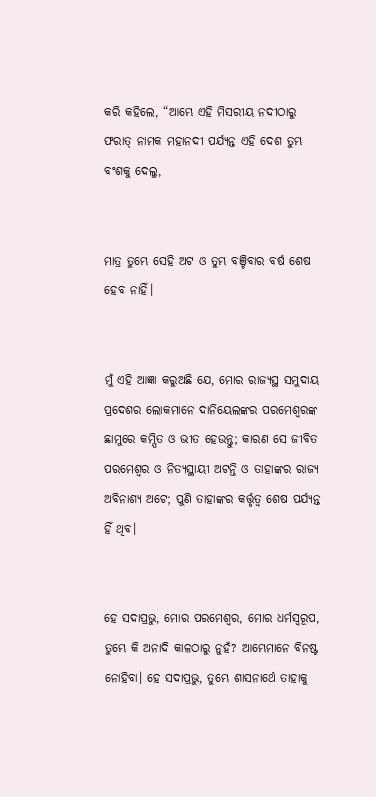କରି କହିଲେ, “ଆମ୍ଭେ ଏହି ମିସରୀୟ ନଦୀଠାରୁ ଫରାତ୍‍ ନାମକ ମହାନଦୀ ପର୍ଯ୍ୟନ୍ତ ଏହି ଦେଶ ତୁମ୍ଭ ବଂଶକୁ ଦେଲୁ,


ମାତ୍ର ତୁମ୍ଭେ ସେହି ଅଟ ଓ ତୁମ୍ଭ ବଞ୍ଚିବାର ବର୍ଷ ଶେଷ ହେବ ନାହିଁ।


ମୁଁ ଏହି ଆଜ୍ଞା କରୁଅଛି ଯେ, ମୋର ରାଜ୍ୟସ୍ଥ ସମୁଦାୟ ପ୍ରଦେଶର ଲୋକମାନେ ଦାନିୟେଲଙ୍କର ପରମେଶ୍ୱରଙ୍କ ଛାମୁରେ କମ୍ପିତ ଓ ଭୀତ ହେଉନ୍ତୁ; କାରଣ ସେ ଜୀବିତ ପରମେଶ୍ୱର ଓ ନିତ୍ୟସ୍ଥାୟୀ ଅଟନ୍ତି ଓ ତାହାଙ୍କର ରାଜ୍ୟ ଅବିନାଶ୍ୟ ଅଟେ; ପୁଣି ତାହାଙ୍କର କର୍ତ୍ତୃତ୍ୱ ଶେଷ ପର୍ଯ୍ୟନ୍ତ ହିଁ ଥିବ।


ହେ ସଦାପ୍ରଭୁ, ମୋର ପରମେଶ୍ୱର, ମୋର ଧର୍ମସ୍ୱରୂପ, ତୁମ୍ଭେ କି ଅନାଦି କାଳଠାରୁ ନୁହଁ? ଆମ୍ଭେମାନେ ବିନଷ୍ଟ ନୋହିବା। ହେ ସଦାପ୍ରଭୁ, ତୁମ୍ଭେ ଶାସନାର୍ଥେ ତାହାକୁ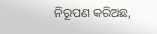ନିରୂପଣ କରିଅଛ,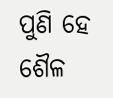ପୁଣି ହେ ଶୈଳ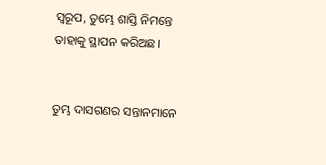ସ୍ୱରୂପ, ତୁମ୍ଭେ ଶାସ୍ତି ନିମନ୍ତେ ତାହାକୁ ସ୍ଥାପନ କରିଅଛ।


ତୁମ୍ଭ ଦାସଗଣର ସନ୍ତାନମାନେ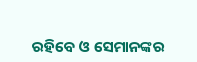ରହିବେ ଓ ସେମାନଙ୍କର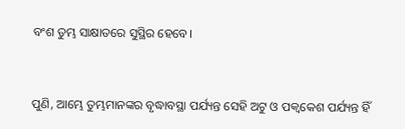ବଂଶ ତୁମ୍ଭ ସାକ୍ଷାତରେ ସୁସ୍ଥିର ହେବେ।


ପୁଣି, ଆମ୍ଭେ ତୁମ୍ଭମାନଙ୍କର ବୃଦ୍ଧାବସ୍ଥା ପର୍ଯ୍ୟନ୍ତ ସେହି ଅଟୁ ଓ ପକ୍ୱକେଶ ପର୍ଯ୍ୟନ୍ତ ହିଁ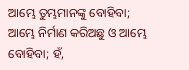ଆମ୍ଭେ ତୁମ୍ଭମାନଙ୍କୁ ବୋହିବା; ଆମ୍ଭେ ନିର୍ମାଣ କରିଅଛୁ ଓ ଆମ୍ଭେ ବୋହିବା; ହଁ,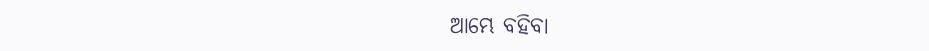ଆମ୍ଭେ ବହିବା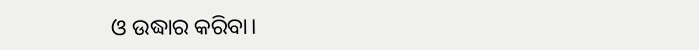ଓ ଉଦ୍ଧାର କରିବା।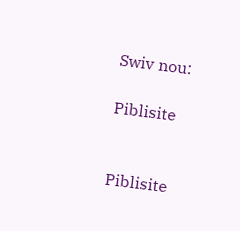Swiv nou:

Piblisite


Piblisite